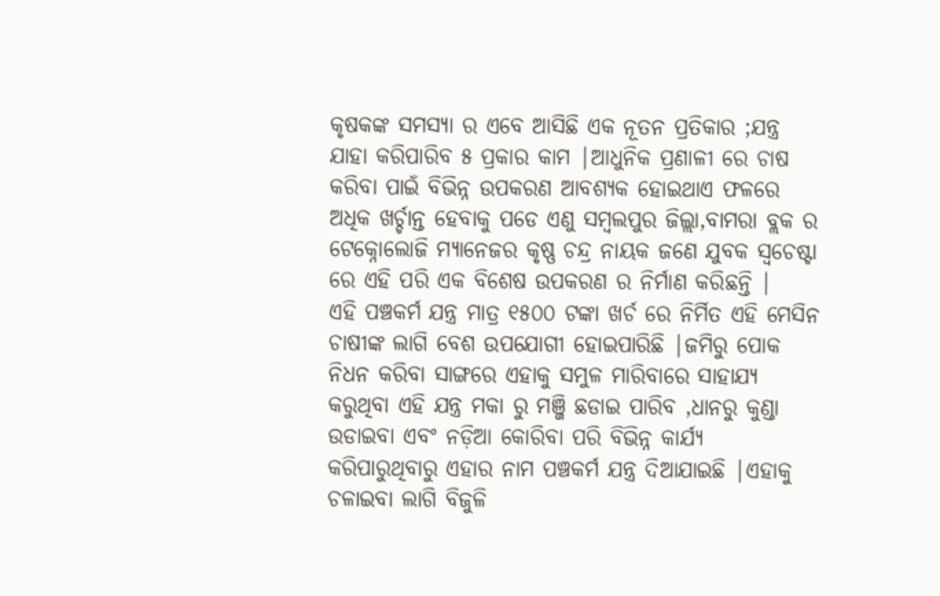କୃଷକଙ୍କ ସମସ୍ୟା ର ଏବେ ଆସିଛି ଏକ ନୂତନ ପ୍ରତିକାର ;ଯନ୍ତ୍ର ଯାହା କରିପାରିବ ୫ ପ୍ରକାର କାମ |ଆଧୁନିକ ପ୍ରଣାଳୀ ରେ ଚାଷ କରିବା ପାଇଁ ବିଭିନ୍ନ ଉପକରଣ ଆବଶ୍ୟକ ହୋଇଥାଏ ଫଳରେ ଅଧିକ ଖର୍ଚ୍ଚାନ୍ତ ହେବାକୁ ପଡେ ଏଣୁ ସମ୍ବଲପୁର ଜିଲ୍ଲା,ବାମରା ବ୍ଲକ ର ଟେକ୍ନୋଲୋଜି ମ୍ୟାନେଜର କୃଷ୍ଣ ଚନ୍ଦ୍ର ନାୟକ ଜଣେ ଯୁବକ ସ୍ୱଚେଷ୍ଟା ରେ ଏହି ପରି ଏକ ବିଶେଷ ଉପକରଣ ର ନିର୍ମାଣ କରିଛନ୍ତି |
ଏହି ପଞ୍ଚକର୍ମ ଯନ୍ତ୍ର ମାତ୍ର ୧୫୦୦ ଟଙ୍କା ଖର୍ଚ ରେ ନିର୍ମିତ ଏହି ମେସିନ ଚାଷୀଙ୍କ ଲାଗି ବେଶ ଉପଯୋଗୀ ହୋଇପାରିଛି |ଜମିରୁ ପୋକ ନିଧନ କରିବା ସାଙ୍ଗରେ ଏହାକୁ ସମୁଳ ମାରିବାରେ ସାହାଯ୍ୟ କରୁଥିବା ଏହି ଯନ୍ତ୍ର ମକା ରୁ ମଞ୍ଜି ଛଡାଇ ପାରିବ ,ଧାନରୁ କୁଣ୍ଡା ଉଡାଇବା ଏବଂ ନଡ଼ିଆ କୋରିବା ପରି ବିଭିନ୍ନ କାର୍ଯ୍ୟ କରିପାରୁଥିବାରୁ ଏହାର ନାମ ପଞ୍ଚକର୍ମ ଯନ୍ତ୍ର ଦିଆଯାଇଛି |ଏହାକୁ ଚଳାଇବା ଲାଗି ବିଜୁଳି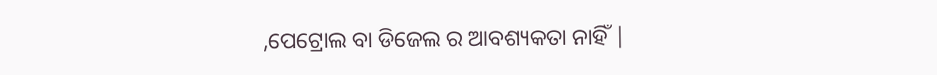,ପେଟ୍ରୋଲ ବା ଡିଜେଲ ର ଆବଶ୍ୟକତା ନାହିଁ |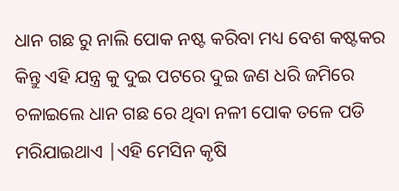ଧାନ ଗଛ ରୁ ନାଲି ପୋକ ନଷ୍ଟ କରିବା ମଧ୍ୟ ବେଶ କଷ୍ଟକର କିନ୍ତୁ ଏହି ଯନ୍ତ୍ର କୁ ଦୁଇ ପଟରେ ଦୁଇ ଜଣ ଧରି ଜମିରେ ଚଳାଇଲେ ଧାନ ଗଛ ରେ ଥିବା ନଳୀ ପୋକ ତଳେ ପଡି ମରିଯାଇଥାଏ |ଏହି ମେସିନ କୃଷି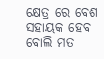କ୍ଷେତ୍ର ରେ ବେଶ ସହାୟକ ହେବ ବୋଲି ମତ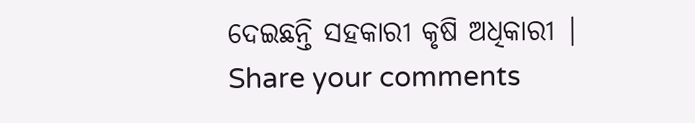ଦେଇଛନ୍ତି ସହକାରୀ କୃଷି ଅଧିକାରୀ |
Share your comments